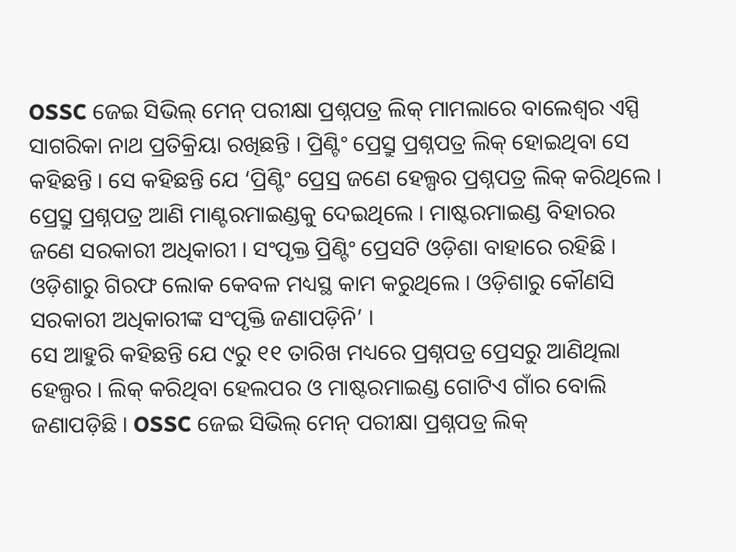OSSC ଜେଇ ସିଭିଲ୍ ମେନ୍ ପରୀକ୍ଷା ପ୍ରଶ୍ନପତ୍ର ଲିକ୍ ମାମଲାରେ ବାଲେଶ୍ୱର ଏସ୍ପି ସାଗରିକା ନାଥ ପ୍ରତିକ୍ରିୟା ରଖିଛନ୍ତି । ପ୍ରିଣ୍ଟିଂ ପ୍ରେସ୍ରୁ ପ୍ରଶ୍ନପତ୍ର ଲିକ୍ ହୋଇଥିବା ସେ କହିଛନ୍ତି । ସେ କହିଛନ୍ତି ଯେ ‘ପ୍ରିଣ୍ଟିଂ ପ୍ରେସ୍ର ଜଣେ ହେଲ୍ପର ପ୍ରଶ୍ନପତ୍ର ଲିକ୍ କରିଥିଲେ । ପ୍ରେସ୍ରୁ ପ୍ରଶ୍ନପତ୍ର ଆଣି ମାଣ୍ଟରମାଇଣ୍ଡକୁ ଦେଇଥିଲେ । ମାଷ୍ଟରମାଇଣ୍ଡ ବିହାରର ଜଣେ ସରକାରୀ ଅଧିକାରୀ । ସଂପୃକ୍ତ ପ୍ରିଣ୍ଟିଂ ପ୍ରେସଟି ଓଡ଼ିଶା ବାହାରେ ରହିଛି । ଓଡ଼ିଶାରୁ ଗିରଫ ଲୋକ କେବଳ ମଧ୍ୟସ୍ଥ କାମ କରୁଥିଲେ । ଓଡ଼ିଶାରୁ କୌଣସି ସରକାରୀ ଅଧିକାରୀଙ୍କ ସଂପୃକ୍ତି ଜଣାପଡ଼ିନି’ ।
ସେ ଆହୁରି କହିଛନ୍ତି ଯେ ୯ରୁ ୧୧ ତାରିଖ ମଧ୍ୟରେ ପ୍ରଶ୍ନପତ୍ର ପ୍ରେସରୁ ଆଣିଥିଲା ହେଲ୍ପର । ଲିକ୍ କରିଥିବା ହେଲପର ଓ ମାଷ୍ଟରମାଇଣ୍ଡ ଗୋଟିଏ ଗାଁର ବୋଲି ଜଣାପଡ଼ିଛି । OSSC ଜେଇ ସିଭିଲ୍ ମେନ୍ ପରୀକ୍ଷା ପ୍ରଶ୍ନପତ୍ର ଲିକ୍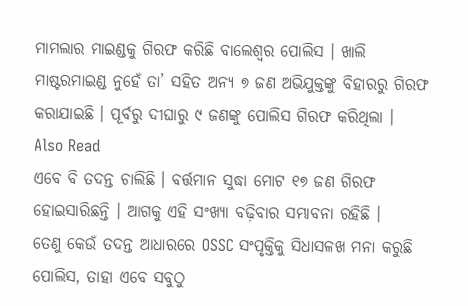ମାମଲାର ମାଇଣ୍ଡକୁ ଗିରଫ କରିଛି ବାଲେଶ୍ୱର ପୋଲିସ । ଖାଲି ମାଷ୍ଟରମାଇଣ୍ଡ ନୁହେଁ ତା’ ସହିତ ଅନ୍ୟ ୭ ଜଣ ଅଭିଯୁକ୍ତଙ୍କୁ ବିହାରରୁ ଗିରଫ କରାଯାଇଛି । ପୂର୍ବରୁ ଦୀଘାରୁ ୯ ଜଣଙ୍କୁ ପୋଲିସ ଗିରଫ କରିଥିଲା ।
Also Read
ଏବେ ବି ତଦନ୍ତ ଚାଲିଛି । ବର୍ତ୍ତମାନ ସୁଦ୍ଧା ମୋଟ ୧୭ ଜଣ ଗିରଫ ହୋଇସାରିଛନ୍ତି । ଆଗକୁ ଏହି ସଂଖ୍ୟା ବଢ଼ିବାର ସମ୍ଭାବନା ରହିଛି ।
ତେଣୁ କେଉଁ ତଦନ୍ତ ଆଧାରରେ OSSC ସଂପୃକ୍ତିକୁ ସିଧାସଳଖ ମନା କରୁଛି ପୋଲିସ, ତାହା ଏବେ ସବୁଠୁ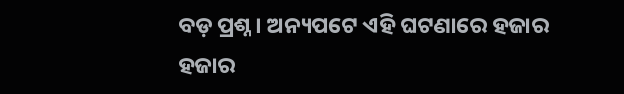ବଡ଼ ପ୍ରଶ୍ନ। ଅନ୍ୟପଟେ ଏହି ଘଟଣାରେ ହଜାର ହଜାର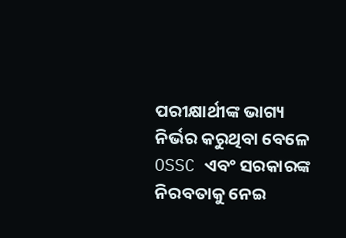ପରୀକ୍ଷାର୍ଥୀଙ୍କ ଭାଗ୍ୟ ନିର୍ଭର କରୁଥିବା ବେଳେ OSSC ଏବଂ ସରକାରଙ୍କ ନିରବତାକୁ ନେଇ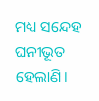ମଧ୍ୟ ସନ୍ଦେହ ଘନୀଭୂତ ହେଲାଣି।